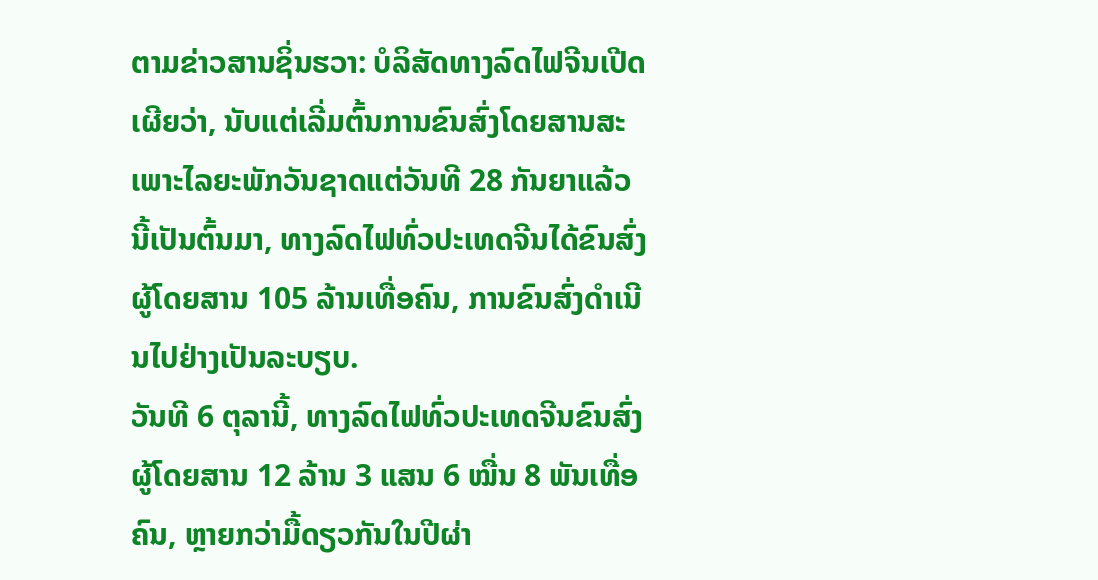ຕາມຂ່າວສານຊິ່ນຮວາ: ບໍລິສັດທາງລົດໄຟຈີນເປີດເຜີຍວ່າ, ນັບແຕ່ເລີ່ມຕົ້ນການຂົນສົ່ງໂດຍສານສະເພາະໄລຍະພັກວັນຊາດແຕ່ວັນທີ 28 ກັນຍາແລ້ວນີ້ເປັນຕົ້ນມາ, ທາງລົດໄຟທົ່ວປະເທດຈີນໄດ້ຂົນສົ່ງຜູ້ໂດຍສານ 105 ລ້ານເທື່ອຄົນ, ການຂົນສົ່ງດຳເນີນໄປຢ່າງເປັນລະບຽບ.
ວັນທີ 6 ຕຸລານີ້, ທາງລົດໄຟທົ່ວປະເທດຈີນຂົນສົ່ງຜູ້ໂດຍສານ 12 ລ້ານ 3 ແສນ 6 ໝື່ນ 8 ພັນເທື່ອຄົນ, ຫຼາຍກວ່າມື້ດຽວກັນໃນປີຜ່າ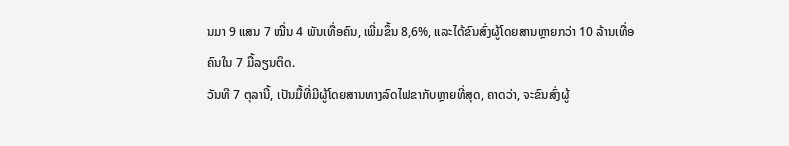ນມາ 9 ແສນ 7 ໝື່ນ 4 ພັນເທື່ອຄົນ, ເພີ່ມຂຶ້ນ 8,6%, ແລະໄດ້ຂົນສົ່ງຜູ້ໂດຍສານຫຼາຍກວ່າ 10 ລ້ານເທື່ອຄົນໃນ 7 ມື້ລຽນຕິດ.
ວັນທີ 7 ຕຸລານີ້, ເປັນມື້ທີ່ມີຜູ້ໂດຍສານທາງລົດໄຟຂາກັບຫຼາຍທີ່ສຸດ, ຄາດວ່າ, ຈະຂົນສົ່ງຜູ້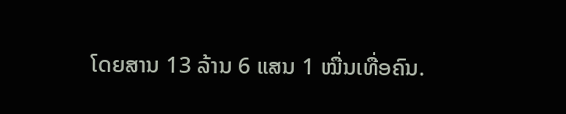ໂດຍສານ 13 ລ້ານ 6 ແສນ 1 ໝື່ນເທື່ອຄົນ.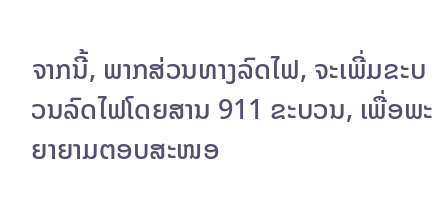ຈາກນີ້, ພາກສ່ວນທາງລົດໄຟ, ຈະເພີ່ມຂະບວນລົດໄຟໂດຍສານ 911 ຂະບວນ, ເພື່ອພະຍາຍາມຕອບສະໜອ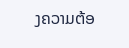ງຄວາມຕ້ອ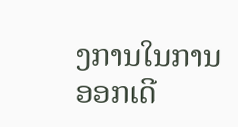ງການໃນການອອກເດີ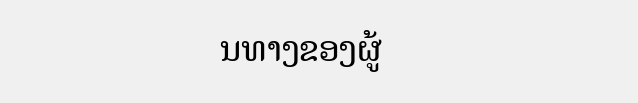ນທາງຂອງຜູ້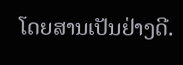ໂດຍສານເປັນຢ່າງດີ.